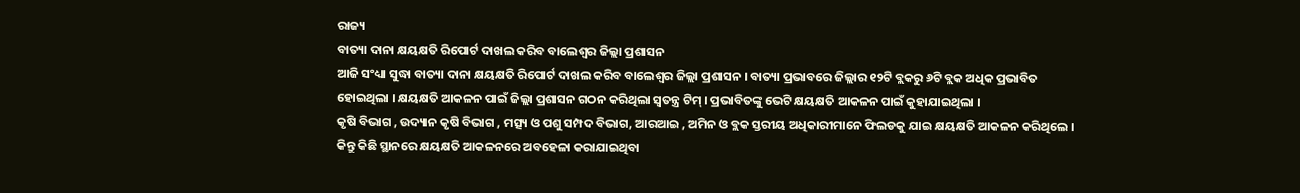ରାଜ୍ୟ
ବାତ୍ୟା ଦାନା କ୍ଷୟକ୍ଷତି ରିପୋର୍ଟ ଦାଖଲ କରିବ ବାଲେଶ୍ୱର ଜିଲ୍ଲା ପ୍ରଶାସନ
ଆଜି ସଂଧ୍ୟା ସୁଦ୍ଧା ବାତ୍ୟା ଦାନା କ୍ଷୟକ୍ଷତି ରିପୋର୍ଟ ଦାଖଲ କରିବ ବାଲେଶ୍ୱର ଜିଲ୍ଲା ପ୍ରଶାସନ । ବାତ୍ୟା ପ୍ରଭାବରେ ଜିଲ୍ଲାର ୧୨ଟି ବ୍ଲକରୁ ୬ଟି ବ୍ଲକ ଅଧିକ ପ୍ରଭାବିତ ହୋଇଥିଲା । କ୍ଷୟକ୍ଷତି ଆକଳନ ପାଇଁ ଜିଲ୍ଲା ପ୍ରଶାସନ ଗଠନ କରିଥିଲା ସ୍ୱତନ୍ତ୍ର ଟିମ୍ । ପ୍ରଭାବିତଙ୍କୁ ଭେଟି କ୍ଷୟକ୍ଷତି ଆକଳନ ପାଇଁ କୁହାଯାଇଥିଲା ।
କୃଷି ବିଭାଗ , ଉଦ୍ୟାନ କୃଷି ବିଭାଗ , ମତ୍ସ୍ୟ ଓ ପଶୁ ସମ୍ପଦ ବିଭାଗ, ଆରଆଇ , ଅମିନ ଓ ବ୍ଲକ ସ୍ତରୀୟ ଅଧିକାରୀମାନେ ଫିଲଡକୁ ଯାଇ କ୍ଷୟକ୍ଷତି ଆକଳନ କରିଥିଲେ । କିନ୍ତୁ କିଛି ସ୍ଥାନରେ କ୍ଷୟକ୍ଷତି ଆକଳନରେ ଅବହେଳା କରାଯାଇଥିବା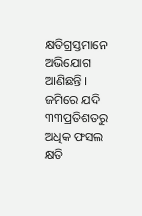କ୍ଷତିଗ୍ରସ୍ତମାନେ ଅଭିଯୋଗ ଆଣିଛନ୍ତି ।
ଜମିରେ ଯଦି ୩୩ପ୍ରତିଶତରୁ ଅଧିକ ଫସଲ କ୍ଷତି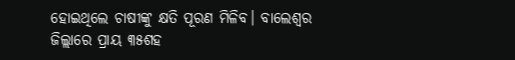ହୋଇଥିଲେ ଚାଷୀଙ୍କୁ କ୍ଷତି ପୂରଣ ମିଳିବ। ବାଲେଶ୍ଵର ଜିଲ୍ଲାରେ ପ୍ରାୟ ୩୫ଶହ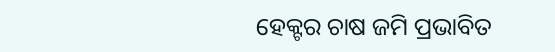ହେକ୍ଟର ଚାଷ ଜମି ପ୍ରଭାବିତ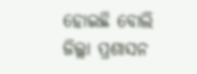ହୋଇଛି ବୋଲି ଜିଲ୍ଲା ପ୍ରଶାସନ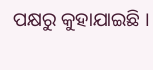ପକ୍ଷରୁ କୁହାଯାଇଛି ।